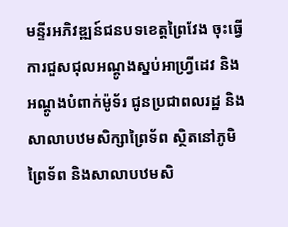មន្ទីរអភិវឌ្ឍន៍ជនបទខេត្តព្រៃវែង ចុះធ្វើការជួសជុលអណ្តូងស្នប់អាហ្រ្វីដេវ និងអណ្តូងបំពាក់ម៉ូទ័រ ជូនប្រជាពលរដ្ឋ និងសាលាបឋមសិក្សាព្រៃទ័ព ស្ថិតនៅភូមិព្រៃទ័ព និងសាលាបឋមសិ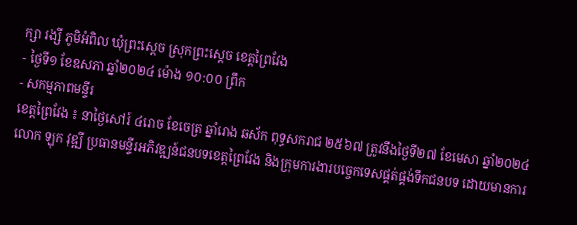ក្សា រង្សី ភូមិអំពិល ឃុំព្រះស្ដេច ស្រុកព្រះស្តេច ខេត្តព្រៃវែង
- ថ្ងៃទី១ ខែឧសភា ឆ្នាំ២០២៤ ម៉ោង ១០:០០ ព្រឹក
- សកម្មភាពមន្ទីរ
ខេត្តព្រៃវែង ៖ នាថ្ងៃសៅរ៍ ៤រោច ខែចេត្រ ឆ្នាំរោង ឆស័ក ពុទ្ធសករាជ ២៥៦៧ ត្រូវនឹងថ្ងៃទី២៧ ខែមេសា ឆ្នាំ២០២៤ លោក ឡុក វុឌ្ឍី ប្រធានមន្ទីរអភិវឌ្ឍន៍ជនបទខេត្តព្រៃវែង និងក្រុមការងារបច្ចេកទេសផ្គត់ផ្គង់ទឹកជនបទ ដោយមានការ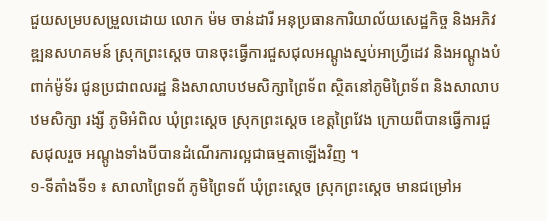ជួយសម្របសម្រួលដោយ លោក ម៉ម ចាន់ដារី អនុប្រធានការិយាល័យសេដ្ឋកិច្ច និងអភិវឌ្ឍនសហគមន៍ ស្រុកព្រះស្តេច បានចុះធ្វើការជួសជុលអណ្តូងស្នប់អាហ្រ្វីដេវ និងអណ្តូងបំពាក់ម៉ូទ័រ ជូនប្រជាពលរដ្ឋ និងសាលាបឋមសិក្សាព្រៃទ័ព ស្ថិតនៅភូមិព្រៃទ័ព និងសាលាបឋមសិក្សា រង្សី ភូមិអំពិល ឃុំព្រះស្ដេច ស្រុកព្រះស្តេច ខេត្តព្រៃវែង ក្រោយពីបានធ្វើការជួសជុលរួច អណ្តូងទាំងបីបានដំណើរការល្អជាធម្មតាឡើងវិញ ។
១-ទីតាំងទី១ ៖ សាលាព្រៃទព័ ភូមិព្រៃទព័ ឃុំព្រះស្តេច ស្រុកព្រះស្តេច មានជម្រៅអ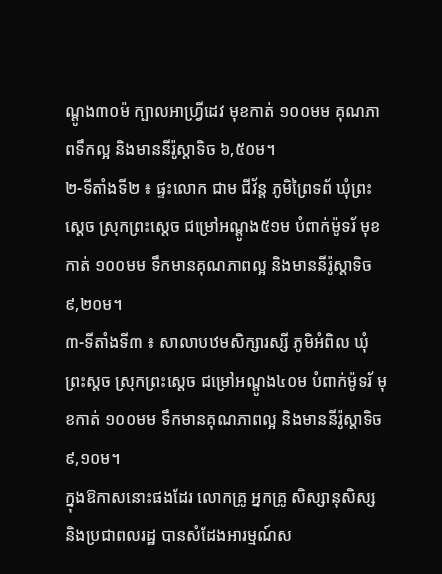ណ្តូង៣០ម៉ ក្បាលអាហ្វ្រីដេវ មុខកាត់ ១០០មម គុណភាពទឹកល្អ និងមាននីរ៉ូស្តាទិច ៦,៥០ម។
២-ទីតាំងទី២ ៖ ផ្ទះលោក ជាម ជីវ័ន្ត ភូមិព្រៃទព័ ឃុំព្រះស្តេច ស្រុកព្រះស្តេច ជម្រៅអណ្តូង៥១ម បំពាក់ម៉ូទរ័ មុខកាត់ ១០០មម ទឹកមានគុណភាពល្អ និងមាននីរ៉ូស្តាទិច ៩,២០ម។
៣-ទីតាំងទី៣ ៖ សាលាបឋមសិក្សារស្សី ភូមិអំពិល ឃុំព្រះស្តច ស្រុកព្រះស្តេច ជម្រៅអណ្តូង៤០ម បំពាក់ម៉ូទរ័ មុខកាត់ ១០០មម ទឹកមានគុណភាពល្អ និងមាននីរ៉ូស្តាទិច ៩,១០ម។
ក្នុងឱកាសនោះផងដែរ លោកគ្រូ អ្នកគ្រូ សិស្សានុសិស្ស និងប្រជាពលរដ្ឋ បានសំដែងអារម្មណ៍ស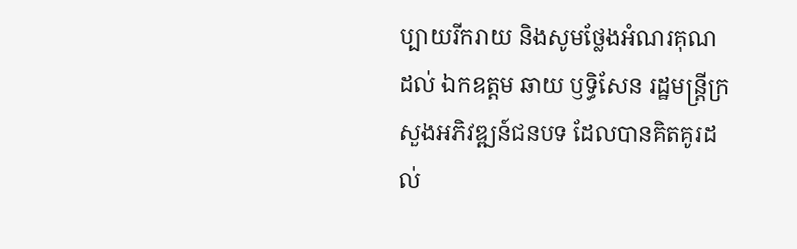ប្បាយរីករាយ និងសូមថ្លែងអំណរគុណដល់ ឯកឧត្តម ឆាយ ឫទ្ធិសែន រដ្ឋមន្ត្រីក្រសួងអភិវឌ្ឍន៍ជនបទ ដែលបានគិតគូរដល់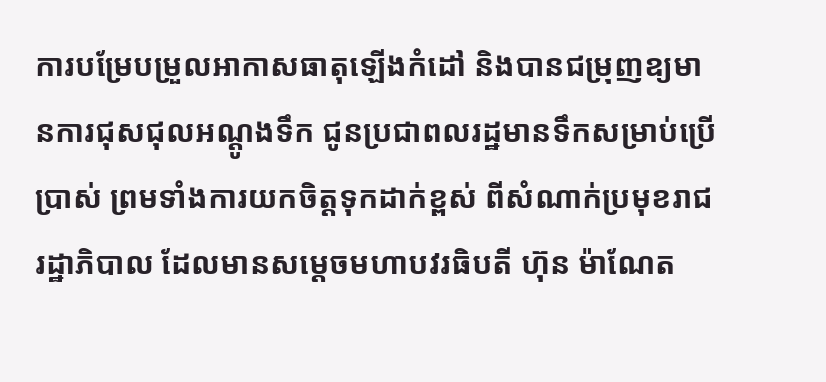ការបម្រែបម្រួលអាកាសធាតុឡើងកំដៅ និងបានជម្រុញឧ្យមានការជុសជុលអណ្តូងទឹក ជូនប្រជាពលរដ្ឋមានទឹកសម្រាប់ប្រើប្រាស់ ព្រមទាំងការយកចិត្តទុកដាក់ខ្ពស់ ពីសំណាក់ប្រមុខរាជរដ្ឋាភិបាល ដែលមានសម្ដេចមហាបវរធិបតី ហ៊ុន ម៉ាណែត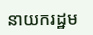នាយករដ្ឋម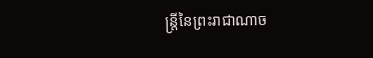ន្ត្រីនៃព្រះរាជាណាច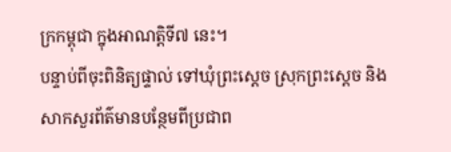ក្រកម្ពុជា ក្នុងអាណត្តិទី៧ នេះ។
បន្ទាប់ពីចុះពិនិត្យផ្ទាល់ ទៅឃុំព្រះស្តេច ស្រុកព្រះស្តេច និងសាកសួរព័ត៌មានបន្ថែមពីប្រជាព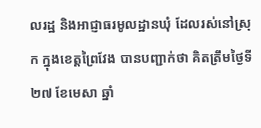លរដ្ឋ និងអាជ្ញាធរមូលដ្ឋានឃុំ ដែលរស់នៅស្រុក ក្នុងខេត្តព្រៃវែង បានបញ្ជាក់ថា គិតត្រឹមថ្ងៃទី២៧ ខែមេសា ឆ្នាំ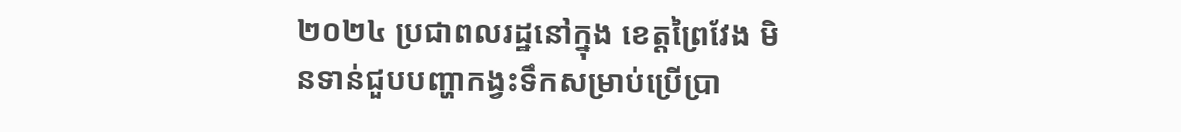២០២៤ ប្រជាពលរដ្ឋនៅក្នុង ខេត្តព្រៃវែង មិនទាន់ជួបបញ្ហាកង្វះទឹកសម្រាប់ប្រើប្រា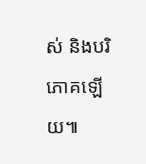ស់ និងបរិភោគឡើយ៕